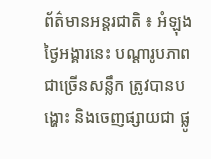ព័ត៌មានអន្តរជាតិ ៖ អំឡុងថ្ងៃអង្គារនេះ បណ្តារូបភាពជាច្រើនសន្លឹក ត្រូវបានបង្ហោះ និងចេញផ្សាយជា ផ្លូ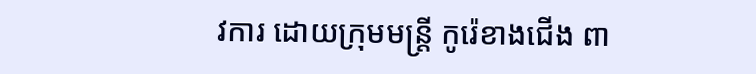វការ ដោយក្រុមមន្រ្តី កូរ៉េខាងជើង ពា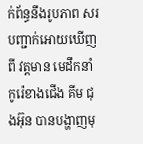ក់ព័ន្ធនឹងរូបភាព សរបញ្ជាក់អោយឃើញ ពី វត្តមាន មេដឹកនាំ កូរ៉េខាងជើង គីម ជុងអ៊ុន បានបង្ហាញមុ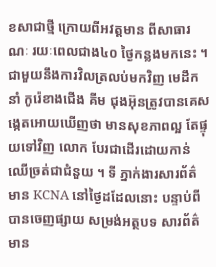ខសាជាថ្មី ក្រោយពីអវត្តមាន ពីសាធារណៈ រយៈពេលជាង៤០ ថ្ងៃកន្លងមកនេះ ។
ជាមួយនឹងការវិលត្រលប់មកវិញ មេដឹកនាំ កូរ៉េខាងជើង គីម ជុងអ៊ុនត្រូវបានគេសង្កេតអោយឃើញថា មានសុខភាពល្អ តែផ្ទុយទៅវិញ លោក បែរជាដើរដោយកាន់ឈើច្រត់ជាជំនួយ ។ ទី ភ្នាក់ងារសារព័ត៌ មាន KCNA នៅថ្ងៃដដែលនោះ បន្ទាប់ពីបានចេញផ្សាយ សម្រង់អត្ថបទ សារព័ត៌មាន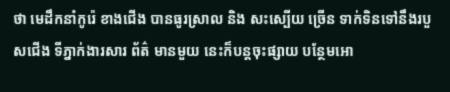ថា មេដឹកនាំកូរ៉េ ខាងជើង បានធូរស្រាល និង សះស្បើយ ច្រើន ទាក់ទិនទៅនឹងរបួសជើង ទីភ្នាក់ងារសារ ព័ត៌ មានមួយ នេះក៏បន្តចុះផ្សាយ បន្ថែមអោ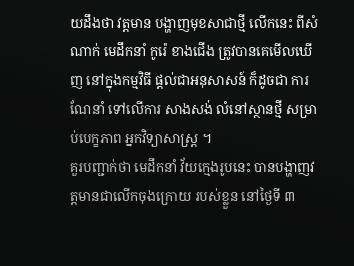យដឹងថា វត្តមាន បង្ហាញមុខសាជាថ្មី លើកនេះ ពីសំណាក់ មេដឹកនាំ កូរ៉េ ខាងជើង ត្រូវបានគេមើលឃើញ នៅក្នុងកម្មវិធី ផ្តល់ជាអនុសាសន៍ ក៏ដូចជា ការណែនាំ ទៅលើការ សាងសង់ លំនៅស្ថានថ្មី សម្រាប់បេក្ខភាព អ្នកវិទ្យាសាស្រ្ត ។
គួរបញ្ជាក់ថា មេដឹកនាំ វ័យក្មេងរូបនេះ បានបង្ហាញវត្តមានជាលើកចុងក្រោយ របស់ខ្លួន នៅថ្ងៃទី ៣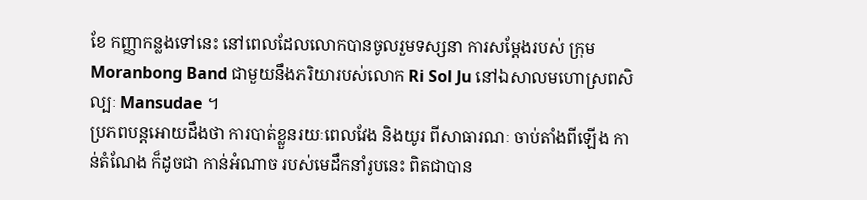ខែ កញ្ញាកន្លងទៅនេះ នៅពេលដែលលោកបានចូលរួមទស្សនា ការសម្តែងរបស់ ក្រុម Moranbong Band ជាមួយនឹងភរិយារបស់លោក Ri Sol Ju នៅឯសាលមហោស្រពសិល្បៈ Mansudae ។
ប្រភពបន្តអោយដឹងថា ការបាត់ខ្លួនរយៈពេលវែង និងយូរ ពីសាធារណៈ ចាប់តាំងពីឡើង កាន់តំណែង ក៏ដូចជា កាន់អំណាច របស់មេដឹកនាំរូបនេះ ពិតជាបាន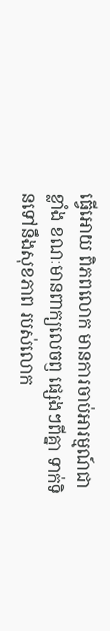ធ្វើអោយ ពិភពលោក មានការចាប់អារម្មណ៍ជា ខ្លាំង ខណៈមានពាក្យលេចឭ ផ្សេងៗពីគ្នា ទាក់ទិនទៅនឹងសុខភាព របស់លោក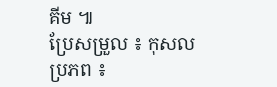គីម ៕
ប្រែសម្រួល ៖ កុសល
ប្រភព ៖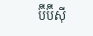ប៊ីប៊ីស៊ី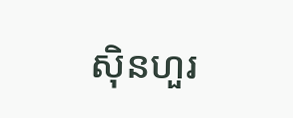ស៊ិនហួរ